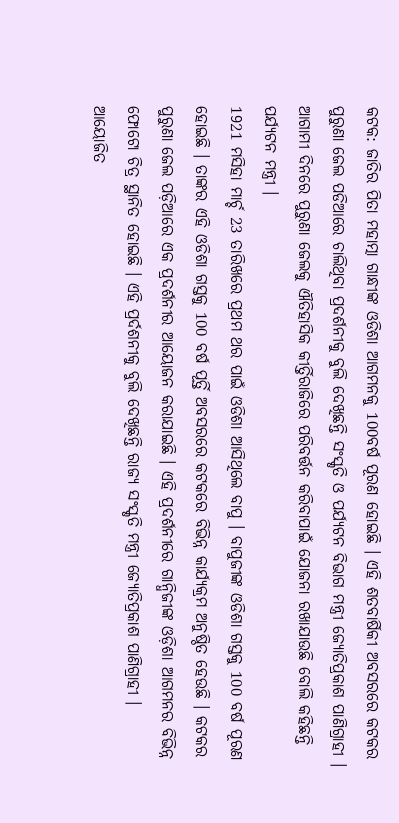କଟକ: ଜାତିର ପିତା ମହାତ୍ମା ଗାନ୍ଧୀଙ୍କ ଓଡିଶା ଆଗମନକୁ 100ବର୍ଷ ପୂରଣ ହୋଇଛି । ଏହି ଶତବାର୍ଷିକୀ ଅବସରରେ କଟକର ପୁରୁଣା ଜେଲ ପଡିଆରେ ଚାଲିଥିବା ପ୍ରଦର୍ଶନୀକୁ ବୁଲି ଦେଖିଛନ୍ତି ସଂସ୍କୃତି ଓ ପର୍ଯ୍ୟଟନ ବିଭାଗ ମନ୍ତ୍ରୀ ଜ୍ୟୋତିପ୍ରକାଶ ପାଣିଗ୍ରାହୀ । ଆଗାମୀ ଦିନରେ ପୁରୁଣା ଜେଲକୁ ଐତିହାସିକ କୀର୍ତ୍ତିରାଜିରେ ପରିବର୍ତ୍ତନ କରିବାପାଇଁ ଯୋଜନା ରଖାଯାଉଛି ବୋଲି କହିଛନ୍ତି ପର୍ଯ୍ୟଟନ ମନ୍ତ୍ରୀ ।
1921 ମସିହା ମାର୍ଚ୍ଚ 23 ତାରିଖରେ ପ୍ରଥମ ଥର ପାଇଁ ଓଡିଶା ଆସିଥିଲେ ବାପୁ । ବାପୁଜୀଙ୍କ ଓଡିଶା ଗସ୍ତକୁ 100 ବର୍ଷ ପୂରଣ ହୋଇଛି । ତାଙ୍କର ଏହି ଓଡିଶା ଗସ୍ତକୁ 100 ବର୍ଷ ପୂର୍ତ୍ତି ଅବସରରେ କଟକରେ ବିଭିନ୍ନ କାର୍ଯ୍ୟକ୍ରମ ଅନୁଷ୍ଠିତ ହେଉଛି । କଟକର ପୁରୁଣା ଜେଲ ପଡ଼ିଆରେ ଏକ ପ୍ରଦର୍ଶନୀର ଆୟୋଜନ କରାଯାଇଛି । ଏହି ପ୍ରଦର୍ଶନୀରେ ଗାନ୍ଧିଜୀଙ୍କ ଓଡ଼ିଶା ଆଗମନର ବିଭିନ୍ନ ଫୋଟୋ ଚିତ୍ର ସ୍ଥାନିତ ହୋଇଛି । ଏହି ପ୍ରର୍ଦଶନୀକୁ ବୁଲି ଦେଖିଛନ୍ତି ରାଜ୍ୟ ସଂସ୍କୃତି ମନ୍ତ୍ରୀ ଜ୍ୟୋତିପ୍ରକାଶ ପାଣିଗ୍ରାହୀ ।
ଆୟୋଜିତ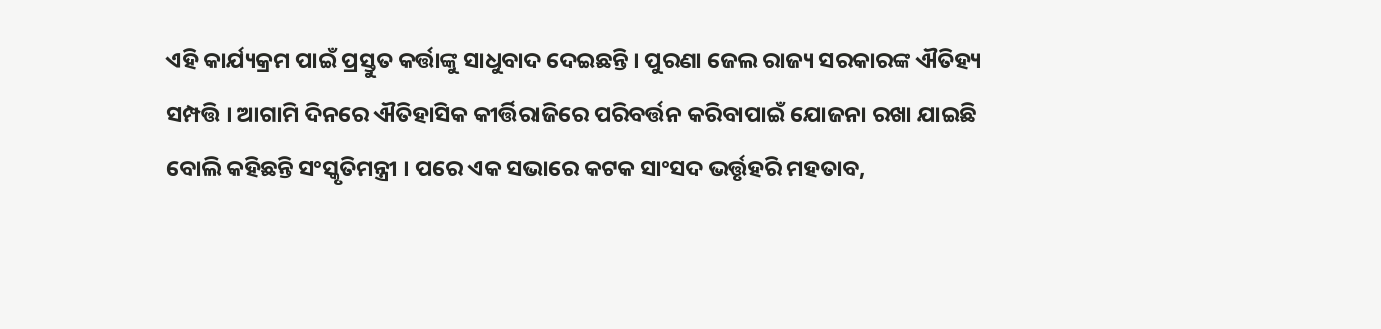ଏହି କାର୍ଯ୍ୟକ୍ରମ ପାଇଁ ପ୍ରସ୍ତୁତ କର୍ତ୍ତାଙ୍କୁ ସାଧୁବାଦ ଦେଇଛନ୍ତି । ପୁରଣା ଜେଲ ରାଜ୍ୟ ସରକାରଙ୍କ ଐତିହ୍ୟ ସମ୍ପତ୍ତି । ଆଗାମି ଦିନରେ ଐତିହାସିକ କୀର୍ତ୍ତିରାଜିରେ ପରିବର୍ତ୍ତନ କରିବାପାଇଁ ଯୋଜନା ରଖା ଯାଇଛି ବୋଲି କହିଛନ୍ତି ସଂସ୍କୃତିମନ୍ତ୍ରୀ । ପରେ ଏକ ସଭାରେ କଟକ ସାଂସଦ ଭର୍ତ୍ତୃହରି ମହତାବ,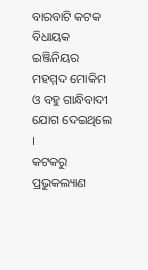ବାରବାଟି କଟକ ବିଧାୟକ ଇଞ୍ଜିନିୟର ମହମ୍ମଦ ମୋକିମ ଓ ବହୁ ଗାନ୍ଧିବାଦୀ ଯୋଗ ଦେଇଥିଲେ ।
କଟକରୁ ପ୍ରଭୁକଲ୍ୟାଣ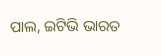ପାଲ, ଇଟିଭି ଭାରତ